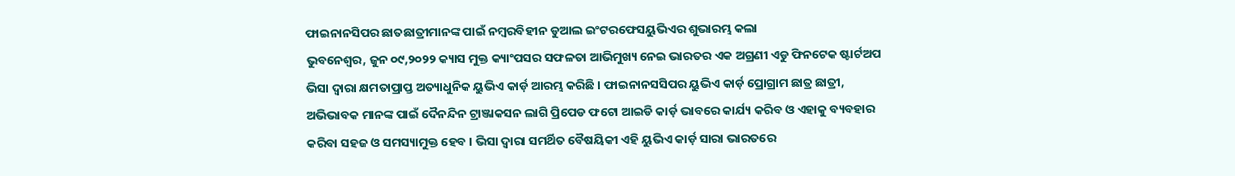ଫାଇନାନସିପର ଛାତଛାତ୍ରୀମାନଙ୍କ ପାଇଁ ନମ୍ବରବିହୀନ ଡୁଆଲ ଇଂଟରଫେସୟୁଭିଏର ଶୁଭାରମ୍ଭ କଲା
ଭୁବନେଶ୍ୱର, ଜୁନ ୦୯,୨୦୨୨ କ୍ୟାସ ମୁକ୍ତ କ୍ୟାଂପସର ସଫଳତା ଆଭିମୁଖ୍ୟ ନେଇ ଭାରତର ଏକ ଅଗ୍ରଣୀ ଏଡୁ ଫିନଟେକ ଷ୍ଟାର୍ଟଅପ ଭିସା ଦ୍ୱାରା କ୍ଷମତାପ୍ରାପ୍ତ ଅତ୍ୟାଧୁନିକ ୟୁଭିଏ କାର୍ଡ଼ ଆରମ୍ଭ କରିଛି । ଫାଇନାନସସିପର ୟୁଭିଏ କାର୍ଡ଼ ପ୍ରୋଗ୍ରାମ ଛାତ୍ର ଛାତ୍ରୀ, ଅଭିଭାବକ ମାନଙ୍କ ପାଇଁ ଦୈନନ୍ଦିନ ଟ୍ରାଞ୍ଜାକସନ ଲାଗି ପ୍ରିପେଡ ଫଟୋ ଆଇଡି କାର୍ଡ଼ ଭାବରେ କାର୍ଯ୍ୟ କରିବ ଓ ଏହାକୁ ବ୍ୟବହାର କରିବା ସହଜ ଓ ସମସ୍ୟାମୁକ୍ତ ହେବ । ଭିସା ଦ୍ୱାରା ସମର୍ଥିତ ବୈଷୟିକୀ ଏହି ୟୁଭିଏ କାର୍ଡ଼ ସାରା ଭାରତରେ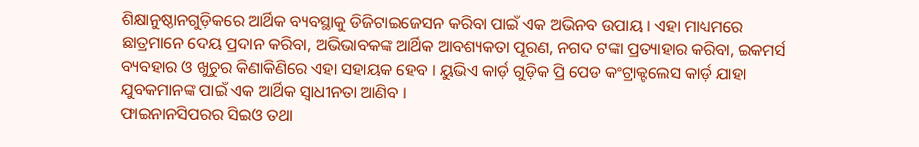ଶିକ୍ଷାନୁଷ୍ଠାନଗୁଡ଼ିକରେ ଆର୍ଥିକ ବ୍ୟବସ୍ଥାକୁ ଡିଜିଟାଇଜେସନ କରିବା ପାଇଁ ଏକ ଅଭିନବ ଉପାୟ । ଏହା ମାଧ୍ୟମରେ ଛାତ୍ରମାନେ ଦେୟ ପ୍ରଦାନ କରିବା, ଅଭିଭାବକଙ୍କ ଆର୍ଥିକ ଆବଶ୍ୟକତା ପୂରଣ, ନଗଦ ଟଙ୍କା ପ୍ରତ୍ୟାହାର କରିବା, ଇକମର୍ସ ବ୍ୟବହାର ଓ ଖୁଚୁର କିଣାକିଣିରେ ଏହା ସହାୟକ ହେବ । ୟୁଭିଏ କାର୍ଡ଼ ଗୁଡ଼ିକ ପ୍ରି ପେଡ କଂଟ୍ରାକ୍ଟଲେସ କାର୍ଡ଼ ଯାହା ଯୁବକମାନଙ୍କ ପାଇଁ ଏକ ଆର୍ଥିକ ସ୍ୱାଧୀନତା ଆଣିବ ।
ଫାଇନାନସିପରର ସିଇଓ ତଥା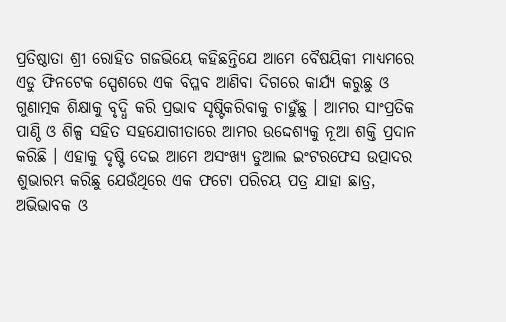ପ୍ରତିଷ୍ଠାତା ଶ୍ରୀ ରୋହିତ ଗଜଭିୟେ କହିଛନ୍ତିଯେ ଆମେ ବୈଷୟିକୀ ମାଧ୍ୟମରେ ଏଡୁ ଫିନଟେକ ସ୍ପେଶରେ ଏକ ବିପ୍ଳବ ଆଣିବା ଦିଗରେ କାର୍ଯ୍ୟ କରୁଛୁ ଓ ଗୁଣାତ୍ମକ ଶିକ୍ଷାକୁ ବୃଦ୍ଧି କରି ପ୍ରଭାବ ସୃଷ୍ଟିକରିବାକୁ ଚାହୁଁଛୁ । ଆମର ସାଂପ୍ରତିକ ପାଣ୍ଠି ଓ ଶିଳ୍ପ ସହିତ ସହଯୋଗୀତାରେ ଆମର ଉଦ୍ଦେଶ୍ୟକୁ ନୂଆ ଶକ୍ତି ପ୍ରଦାନ କରିଛି । ଏହାକୁ ଦୃଷ୍ଟି ଦେଇ ଆମେ ଅସଂଖ୍ୟ ଡୁଆଲ ଇଂଟରଫେସ ଉତ୍ପାଦର ଶୁଭାରମ୍ଭ କରିଛୁ ଯେଉଁଥିରେ ଏକ ଫଟୋ ପରିଚୟ ପତ୍ର ଯାହା ଛାତ୍ର, ଅଭିଭାବକ ଓ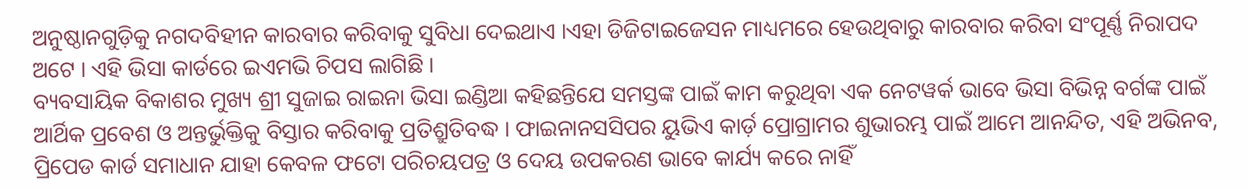ଅନୁଷ୍ଠାନଗୁଡ଼ିକୁ ନଗଦବିହୀନ କାରବାର କରିବାକୁ ସୁବିଧା ଦେଇଥାଏ ।ଏହା ଡିଜିଟାଇଜେସନ ମାଧ୍ୟମରେ ହେଉଥିବାରୁ କାରବାର କରିବା ସଂପୂର୍ଣ୍ଣ ନିରାପଦ ଅଟେ । ଏହି ଭିସା କାର୍ଡରେ ଇଏମଭି ଚିପସ ଲାଗିଛି ।
ବ୍ୟବସାୟିକ ବିକାଶର ମୁଖ୍ୟ ଶ୍ରୀ ସୁଜାଇ ରାଇନା ଭିସା ଇଣ୍ଡିଆ କହିଛନ୍ତିଯେ ସମସ୍ତଙ୍କ ପାଇଁ କାମ କରୁଥିବା ଏକ ନେଟୱର୍କ ଭାବେ ଭିସା ବିଭିନ୍ନ ବର୍ଗଙ୍କ ପାଇଁ ଆର୍ଥିକ ପ୍ରବେଶ ଓ ଅନ୍ତର୍ଭୁକ୍ତିକୁ ବିସ୍ତାର କରିବାକୁ ପ୍ରତିଶ୍ରୁତିବଦ୍ଧ । ଫାଇନାନସସିପର ୟୁଭିଏ କାର୍ଡ଼ ପ୍ରୋଗ୍ରାମର ଶୁଭାରମ୍ଭ ପାଇଁ ଆମେ ଆନନ୍ଦିତ, ଏହି ଅଭିନବ, ପ୍ରିପେଡ କାର୍ଡ ସମାଧାନ ଯାହା କେବଳ ଫଟୋ ପରିଚୟପତ୍ର ଓ ଦେୟ ଉପକରଣ ଭାବେ କାର୍ଯ୍ୟ କରେ ନାହିଁ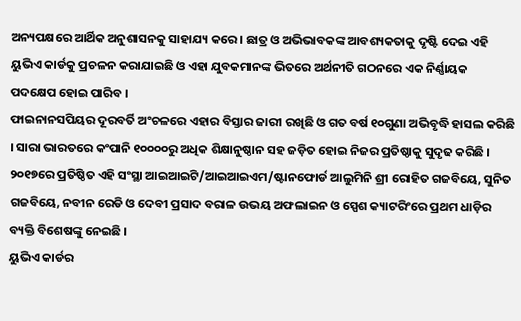ଅନ୍ୟପକ୍ଷରେ ଆର୍ଥିକ ଅନୁଶାସନକୁ ସାହାଯ୍ୟ କରେ । ଛାତ୍ର ଓ ଅଭିଭାବକଙ୍କ ଆବଶ୍ୟକତାକୁ ଦୃଷ୍ଟି ଦେଇ ଏହି ୟୁଭିଏ କାର୍ଡକୁ ପ୍ରଚଳନ କରାଯାଇଛି ଓ ଏହା ଯୁବକମାନଙ୍କ ଭିତରେ ଅର୍ଥନୀତି ଗଠନରେ ଏକ ନିର୍ଣ୍ଣାୟକ ପଦକ୍ଷେପ ହୋଇ ପାରିବ ।
ଫାଇନାନସପିୟର ଦୂରବର୍ତି ଅଂଚଳରେ ଏହାର ବିସ୍ତାର ଜାରୀ ରଖିଛି ଓ ଗତ ବର୍ଷ ୧୦ଗୁଣା ଅଭିବୃଦ୍ଧି ହାସଲ କରିଛି । ସାରା ଭାରତରେ କଂପାନି ୧୦୦୦୦ରୁ ଅଧିକ ଶିକ୍ଷାନୁଷ୍ଠାନ ସହ ଜଡ଼ିତ ହୋଇ ନିଜର ପ୍ରତିଷ୍ଠାକୁ ସୁଦୃଢ କରିଛି । ୨୦୧୭ରେ ପ୍ରତିଷ୍ଠିତ ଏହି ସଂସ୍ଥା ଆଇଆଇଟି/ଆଇଆଇଏମ/ଷ୍ଟାନଫୋର୍ଡ ଆଲୁମିନି ଶ୍ରୀ ରୋହିତ ଗଜବିୟେ, ସୁନିତ ଗଜବିୟେ, ନବୀନ ରେଡି ଓ ଦେବୀ ପ୍ରସାଦ ବରାଳ ଉଭୟ ଅଫଲାଇନ ଓ ସ୍ପେଶ କ୍ୟାଟରିଂରେ ପ୍ରଥମ ଧାଡ଼ିର ବ୍ୟକ୍ତି ବିଶେଷଙ୍କୁ ନେଇଛି ।
ୟୁଭିଏ କାର୍ଡର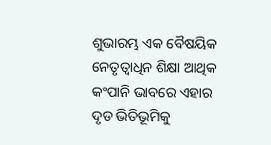ଶୁଭାରମ୍ଭ ଏକ ବୈଷୟିକ ନେତୃତ୍ୱାଧିନ ଶିକ୍ଷା ଆଥିକ କଂପାନି ଭାବରେ ଏହାର ଦୃଡ ଭିତିଭୂମିକୁ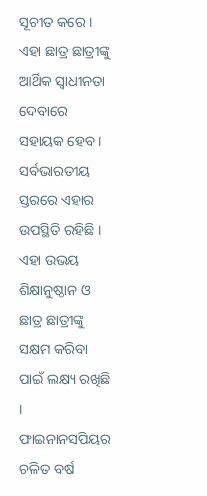ସୂଚୀତ କରେ । ଏହା ଛାତ୍ର ଛାତ୍ରୀଙ୍କୁ ଆର୍ଥିକ ସ୍ୱାଧୀନତା ଦେବାରେ ସହାୟକ ହେବ । ସର୍ବଭାରତୀୟ ସ୍ତରରେ ଏହାର ଉପସ୍ଥିତି ରହିଛି । ଏହା ଉଭୟ ଶିକ୍ଷାନୁଷ୍ଠାନ ଓ ଛାତ୍ର ଛାତ୍ରୀଙ୍କୁ ସକ୍ଷମ କରିବା ପାଇଁ ଲକ୍ଷ୍ୟ ରଖିଛି ।
ଫାଇନାନସପିୟର ଚଳିତ ବର୍ଷ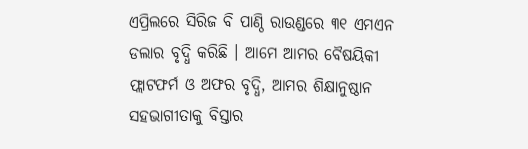ଏପ୍ରିଲରେ ସିରିଜ ବି ପାଣ୍ଠି ରାଉଣ୍ଡରେ ୩୧ ଏମଏନ ଡଲାର ବୃଦ୍ଧି କରିଛି । ଆମେ ଆମର ବୈଷୟିକୀ ଫ୍ଲାଟଫର୍ମ ଓ ଅଫର ବୃଦ୍ଧି, ଆମର ଶିକ୍ଷାନୁଷ୍ଠାନ ସହଭାଗୀତାକୁ ବିସ୍ତାର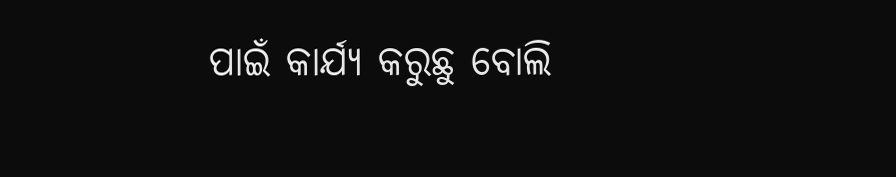ପାଇଁ କାର୍ଯ୍ୟ କରୁଛୁ ବୋଲି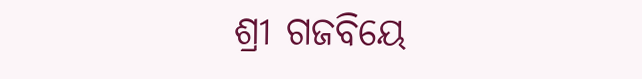ଶ୍ରୀ ଗଜବିୟେ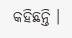କହିଛନ୍ତି ।